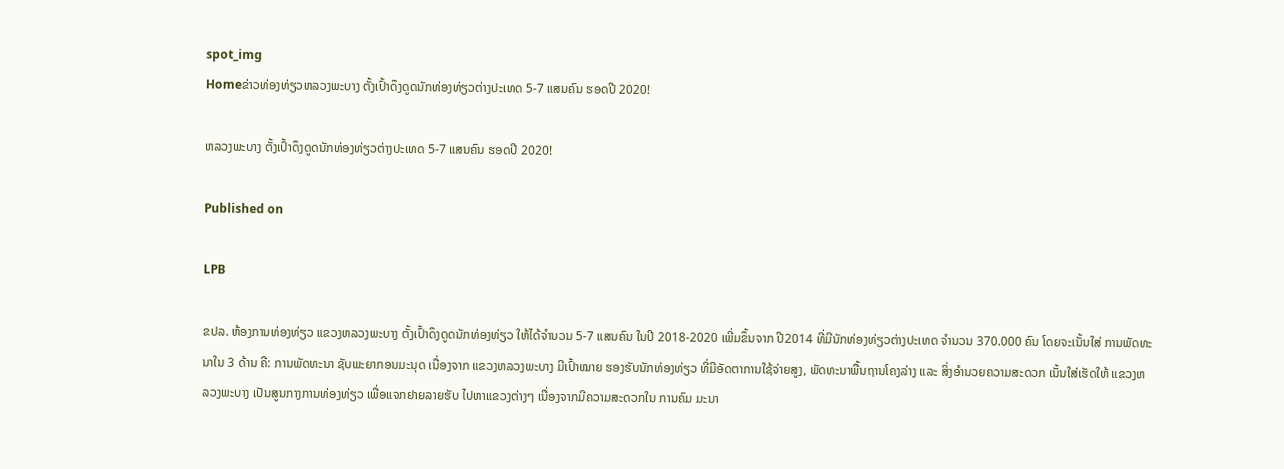spot_img
Homeຂ່າວທ່ອງທ່ຽວຫລວງພະບາງ ຕັ້ງເປົ້າດຶງດູດນັກທ່ອງທ່ຽວຕ່າງປະເທດ 5-7 ແສນຄົນ ຮອດປີ 2020!

ຫລວງພະບາງ ຕັ້ງເປົ້າດຶງດູດນັກທ່ອງທ່ຽວຕ່າງປະເທດ 5-7 ແສນຄົນ ຮອດປີ 2020!

Published on

LPB

ຂປລ. ຫ້ອງການທ່ອງທ່ຽວ ແຂວງຫລວງພະບາງ ຕັ້ງເປົ້າດຶງດູດນັກທ່ອງທ່ຽວ ໃຫ້ໄດ້ຈຳນວນ 5-7 ແສນຄົນ ໃນປີ 2018-2020 ເພີ່ມຂຶ້ນຈາກ ປີ2014 ທີ່ມີນັກທ່ອງທ່ຽວຕ່າງປະເທດ ຈຳນວນ 370.000 ຄົນ ໂດຍຈະເນັ້ນໃສ່ ການພັດທະນາໃນ 3 ດ້ານ ຄື: ການພັດທະນາ ຊັບພະຍາກອນມະນຸດ ເນື່ອງຈາກ ແຂວງຫລວງພະບາງ ມີເປົ້າໝາຍ ຮອງຮັບນັກທ່ອງທ່ຽວ ທີ່ມີອັດຕາການໃຊ້ຈ່າຍສູງ, ພັດທະນາພື້ນຖານໂຄງລ່າງ ແລະ ສິ່ງອຳນວຍຄວາມສະດວກ ເນັ້ນໃສ່ເຮັດໃຫ້ ແຂວງຫລວງພະບາງ ເປັນສູນກາງການທ່ອງທ່ຽວ ເພື່ອແຈກຢາຍລາຍຮັບ ໄປຫາແຂວງຕ່າງໆ ເນື່ອງຈາກມີຄວາມສະດວກໃນ ການຄົມ ມະນາ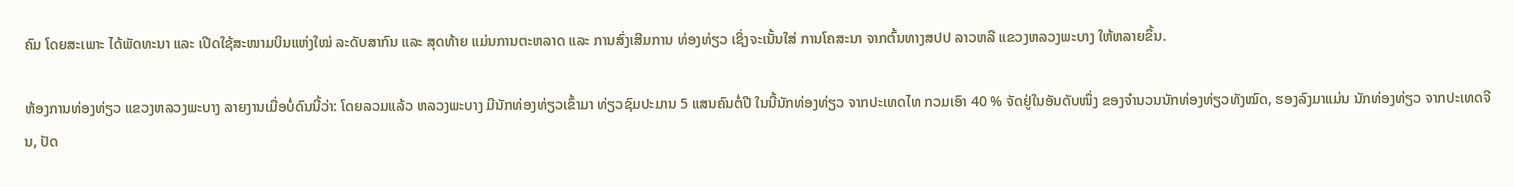ຄົມ ໂດຍສະເພາະ ໄດ້ພັດທະນາ ແລະ ເປີດໃຊ້ສະໜາມບິນແຫ່ງໃໝ່ ລະດັບສາກົນ ແລະ ສຸດທ້າຍ ແມ່ນການຕະຫລາດ ແລະ ການສົ່ງເສີມການ ທ່ອງທ່ຽວ ເຊິ່ງຈະເນັ້ນໃສ່ ການໂຄສະນາ ຈາກຕົ້ນທາງສປປ ລາວຫລື ແຂວງຫລວງພະບາງ ໃຫ້ຫລາຍຂຶ້ນ.

ຫ້ອງການທ່ອງທ່ຽວ ແຂວງຫລວງພະບາງ ລາຍງານເມື່ອບໍ່ດົນນີ້ວ່າ: ໂດຍລວມແລ້ວ ຫລວງພະບາງ ມີນັກທ່ອງທ່ຽວເຂົ້າມາ ທ່ຽວຊົມປະມານ 5 ແສນຄົນຕໍ່ປີ ໃນນີ້ນັກທ່ອງທ່ຽວ ຈາກປະເທດໄທ ກວມເອົາ 40 % ຈັດຢູ່ໃນອັນດັບໜຶ່ງ ຂອງຈຳນວນນັກທ່ອງທ່ຽວທັງໝົດ, ຮອງລົງມາແມ່ນ ນັກທ່ອງທ່ຽວ ຈາກປະເທດຈີນ, ປັດ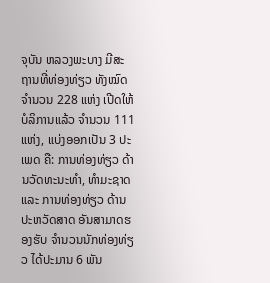ຈຸບັນ ຫລວງພະບາງ ມີສະຖານທີ່ທ່ອງທ່ຽວ ທັງໝົດ ຈຳນວນ 228 ແຫ່ງ ເປີດໃຫ້ບໍລິການແລ້ວ ຈຳນວນ 111 ແຫ່ງ, ແບ່ງອອກເປັນ 3 ປະເພດ ຄື: ການທ່ອງທ່ຽວ ດ້ານວັດທະນະທຳ, ທຳມະຊາດ ແລະ ການທ່ອງທ່ຽວ ດ້ານປະຫວັດສາດ ອັນສາມາດຮອງຮັບ ຈຳນວນນັກທ່ອງທ່ຽວ ໄດ້ປະມານ 6 ພັນ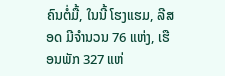ຄົນຕໍ່ມື້, ໃນນີ້ ໂຮງແຮມ, ລີສອດ ມີຈຳນວນ 76 ແຫ່ງ, ເຮືອນພັກ 327 ແຫ່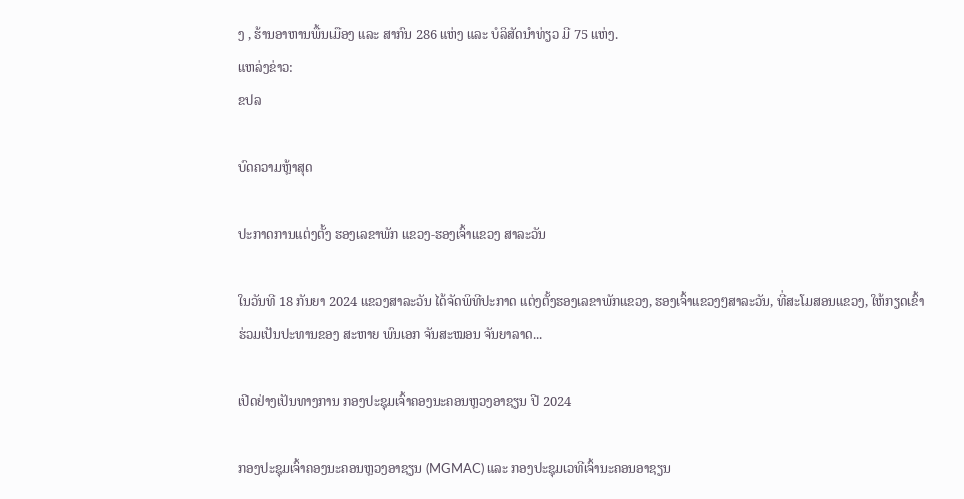ງ , ຮ້ານອາຫານພື້ນເມືອງ ແລະ ສາກົນ 286 ແຫ່ງ ແລະ ບໍລິສັດນຳທ່ຽວ ມີ 75 ແຫ່ງ.
ແຫລ່ງຂ່າວ:
ຂປລ

ບົດຄວາມຫຼ້າສຸດ

ປະກາດການແຕ່ງຕັ້ງ ຮອງເລຂາພັກ ແຂວງ-ຮອງເຈົ້າແຂວງ ສາລະວັນ

ໃນວັນທີ 18 ກັນຍາ 2024 ແຂວງສາລະວັນ ໄດ້ຈັດພິທີປະກາດ ແຕ່ງຕັ້ງຮອງເລຂາພັກແຂວງ, ຮອງເຈົ້າແຂວງໆສາລະວັນ, ທີ່ສະໂມສອນແຂວງ, ໃຫ້ກຽດເຂົ້າຮ່ວມເປັນປະທານຂອງ ສະຫາຍ ພົນເອກ ຈັນສະໝອນ ຈັນຍາລາດ...

ເປີດຢ່າງເປັນທາງການ ກອງປະຊຸມເຈົ້າຄອງນະຄອນຫຼວງອາຊຽນ ປີ 2024

ກອງປະຊຸມເຈົ້າຄອງນະຄອນຫຼວງອາຊຽນ (MGMAC) ແລະ ກອງປະຊຸມເວທີເຈົ້ານະຄອນອາຊຽນ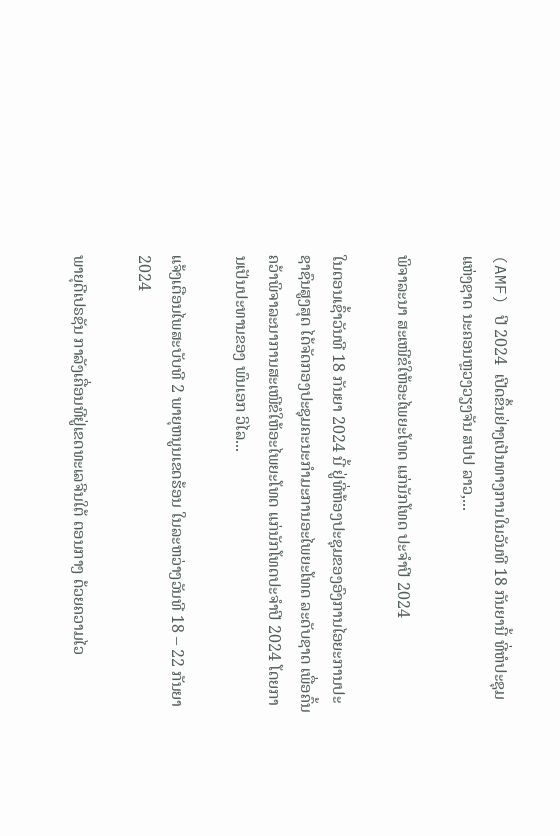(AMF) ປີ 2024  ເປີດຂຶ້ນຢ່າງເປັນທາງການໃນວັນທີ 18 ກັນຍານີ້ ທີ່ຫໍປະຊຸມແຫ່ງຊາດ ນະຄອນຫຼວງວຽງຈັນ ສປປ ລາວ,...

ພິຈາລະນາ ສະເໜີຂໍໃຫ້ອະໄພຍະໂທດ ແກ່ນັກໂທດ ປະຈໍາປີ 2024

ໃນຕອນເຊົ້າວັນທີ 18 ກັນຍາ 2024 ນີ້ ຢູ່ທີ່ຫ້ອງປະຊຸມຂອງອົງການໄອຍະການປະຊາຊົນສູງສຸດ ໄດ້ຈັດກອງປະຊຸມຄະນະກໍາມະການອະໄພຍະໂທດ ລະດັບຊາດ ເພື່ອຄົ້ນຄວ້າພິຈາລະນາການສະເໜີຂໍໃຫ້ອະໄພຍະໂທດ ແກ່ນັກໂທດປະຈໍາປີ 2024 ໂດຍການເປັນປະທານຂອງ ພົນເອກ ວິໄລ...

ແຈ້ງເຕືອນໄພສະບັບທີ 2 ພາຍຸຫນູນເຂດຮ້ອນ ໃນລະຫວ່າງວັນທີ 18 – 22 ກັນຍາ 2024

ພາຍຸດີເປຣຊັນ ກາລັງເຄື່ອນທີຢູ່ເຂດທະເລຈີນໃຕ້ ຕອນກາງ ດ້ວຍຄວາມໄວ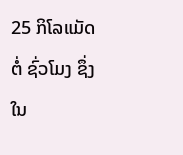25 ກິໂລແມັດຕໍ່ ຊົ່ວໂມງ ຊຶ່ງໃນ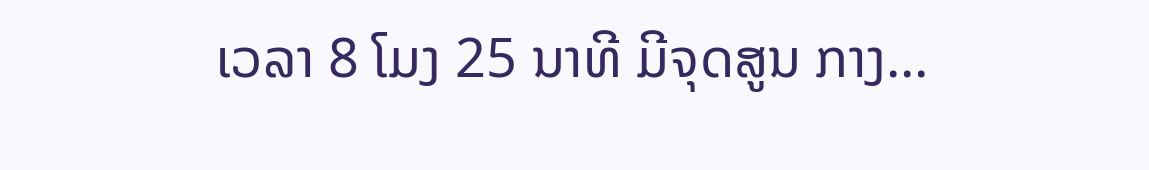ເວລາ 8 ໂມງ 25 ນາທີ ມີຈຸດສູນ ກາງ...